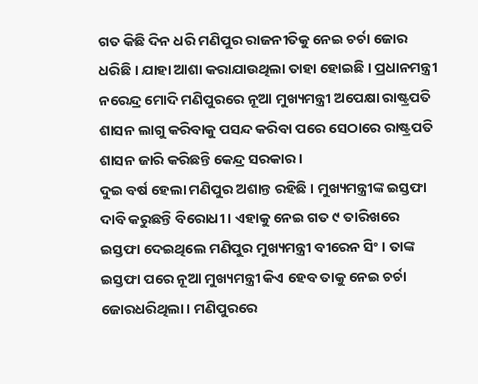ଗତ କିଛି ଦିନ ଧରି ମଣିପୁର ରାଜନୀତିକୁ ନେଇ ଚର୍ଚା ଜୋର ଧରିଛି । ଯାହା ଆଶା କରାଯାଉଥିଲା ତାହା ହୋଇଛି । ପ୍ରଧାନମନ୍ତ୍ରୀ ନରେନ୍ଦ୍ର ମୋଦି ମଣିପୁରରେ ନୂଆ ମୁଖ୍ୟମନ୍ତ୍ରୀ ଅପେକ୍ଷା ରାଷ୍ଟ୍ରପତି ଶାସନ ଲାଗୁ କରିବାକୁ ପସନ୍ଦ କରିବା ପରେ ସେଠାରେ ରାଷ୍ଟ୍ରପତି ଶାସନ ଜାରି କରିଛନ୍ତି କେନ୍ଦ୍ର ସରକାର ।
ଦୁଇ ବର୍ଷ ହେଲା ମଣିପୁର ଅଶାନ୍ତ ରହିଛି । ମୁଖ୍ୟମନ୍ତ୍ରୀଙ୍କ ଇସ୍ତଫା ଦାବି କରୁଛନ୍ତି ବିରୋଧୀ । ଏହାକୁ ନେଇ ଗତ ୯ ତାରିଖରେ ଇସ୍ତଫା ଦେଇଥିଲେ ମଣିପୁର ମୁଖ୍ୟମନ୍ତ୍ରୀ ବୀରେନ ସିଂ । ତାଙ୍କ ଇସ୍ତଫା ପରେ ନୂଆ ମୁଖ୍ୟମନ୍ତ୍ରୀ କିଏ ହେବ ତାକୁ ନେଇ ଚର୍ଚା ଜୋରଧରିଥିଲା । ମଣିପୁରରେ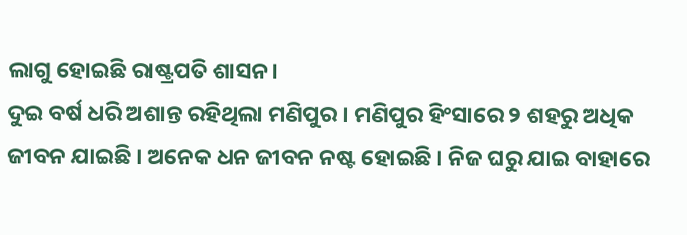ଲାଗୁ ହୋଇଛି ରାଷ୍ଟ୍ରପତି ଶାସନ।
ଦୁଇ ବର୍ଷ ଧରି ଅଶାନ୍ତ ରହିଥିଲା ମଣିପୁର । ମଣିପୁର ହିଂସାରେ ୨ ଶହରୁ ଅଧିକ ଜୀବନ ଯାଇଛି । ଅନେକ ଧନ ଜୀବନ ନଷ୍ଟ ହୋଇଛି । ନିଜ ଘରୁ ଯାଇ ବାହାରେ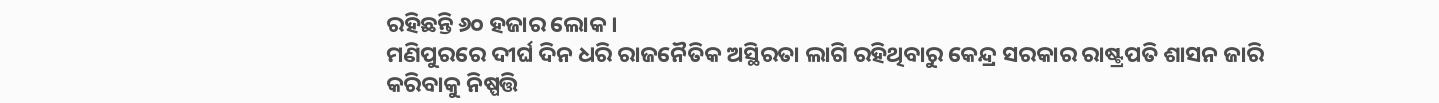ରହିଛନ୍ତି ୬୦ ହଜାର ଲୋକ ।
ମଣିପୁରରେ ଦୀର୍ଘ ଦିନ ଧରି ରାଜନୈତିକ ଅସ୍ଥିରତା ଲାଗି ରହିଥିବାରୁ କେନ୍ଦ୍ର ସରକାର ରାଷ୍ଟ୍ରପତି ଶାସନ ଜାରି କରିବାକୁ ନିଷ୍ପତ୍ତି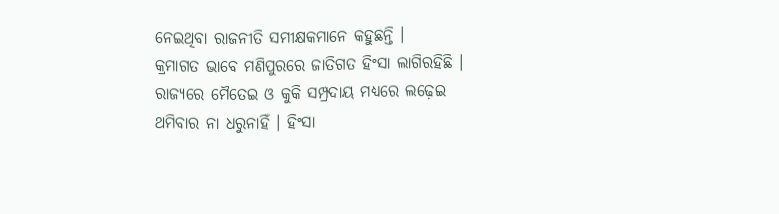ନେଇଥିବା ରାଜନୀତି ସମୀକ୍ଷକମାନେ କହୁଛନ୍ତି ।
କ୍ରମାଗତ ଭାବେ ମଣିପୁରରେ ଜାତିଗତ ହିଂସା ଲାଗିରହିଛି । ରାଜ୍ୟରେ ମୈତେଇ ଓ କୁକି ସମ୍ପ୍ରଦାୟ ମଧ୍ୟରେ ଲଢ଼େଇ ଥମିବାର ନା ଧରୁନାହିଁ । ହିଂସା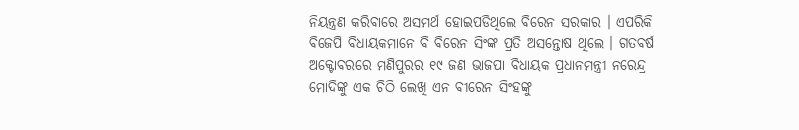ନିୟନ୍ତ୍ରଣ କରିବାରେ ଅସମର୍ଥ ହୋଇପଡିଥିଲେ ବିରେନ ସରକାର । ଏପରିକି ବିଜେପି ବିଧାୟକମାନେ ବି ବିରେନ ସିଂଙ୍କ ପ୍ରତି ଅସନ୍ତୋଷ ଥିଲେ । ଗତବର୍ଷ ଅକ୍ଟୋବରରେ ମଣିପୁରର ୧୯ ଜଣ ଭାଜପା ବିଧାୟକ ପ୍ରଧାନମନ୍ତ୍ରୀ ନରେନ୍ଦ୍ର ମୋଦିଙ୍କୁ ଏକ ଚିଠି ଲେଖି ଏନ ବୀରେନ ସିଂହଙ୍କୁ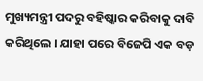ମୁଖ୍ୟମନ୍ତ୍ରୀ ପଦରୁ ବହିଷ୍କାର କରିବାକୁ ଦାବି କରିଥିଲେ । ଯାହା ପରେ ବିଜେପି ଏକ ବଡ଼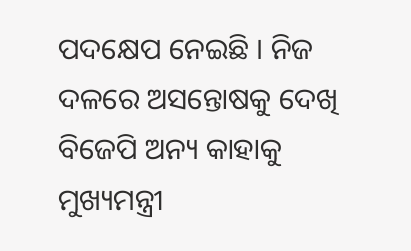ପଦକ୍ଷେପ ନେଇଛି । ନିଜ ଦଳରେ ଅସନ୍ତୋଷକୁ ଦେଖି ବିଜେପି ଅନ୍ୟ କାହାକୁ ମୁଖ୍ୟମନ୍ତ୍ରୀ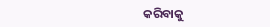କରିବାକୁ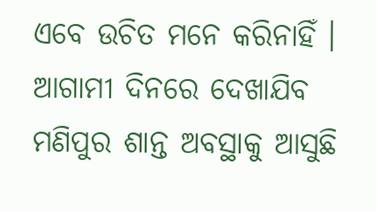ଏବେ ଉଚିତ ମନେ କରିନାହିଁ । ଆଗାମୀ ଦିନରେ ଦେଖାଯିବ ମଣିପୁର ଶାନ୍ତ ଅବସ୍ଥାକୁ ଆସୁଛି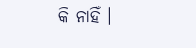କି ନାହିଁ ।